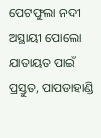ପେଟଫୁଲା ନଦୀ ଅସ୍ଥାୟୀ ପୋଲୋ ଯାତାୟତ ପାଇଁ ପ୍ରସ୍ତୁତ, ପାପଡାହାଣ୍ଡି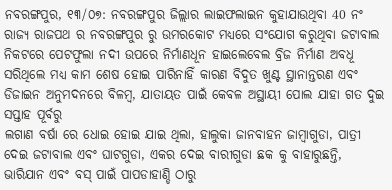ନବରଙ୍ଗପୁର, ୧୩/୦୭: ନବରଙ୍ଗପୁର ଜିଲ୍ଲାର ଲାଇଫଲାଇନ କୁହାଯାଉଥିବା 40 ନଂ ରାଜ୍ୟ ରାଜପଥ ର ନବରଙ୍ଗପୁର ରୁ ଉମରକୋଟ ମଧ୍ୟରେ ସଂଯୋଗ କରୁଥିବା ଜଟାବାଲ ନିକଟରେ ପେଟଫୁଲା ନଦୀ ଉପରେ ନିର୍ମାଣଧୂନ ହାଇଲେବେଲ ବ୍ରିଜ ନିର୍ମାଣ ଅବଧୂ ସରିଥିଲେ ମଧ୍ୟ କାମ ଶେଷ ହୋଇ ପାରିନାହିଁ କାରଣ ବିଦୁତ ଖୁଣ୍ଟ ସ୍ଥାନାନ୍ତରଣ ଏବଂ ଡିଜାଇନ ଅନୁମଦନରେ ବିଳମ୍ବ, ଯାତାୟତ ପାଇଁ କେବଳ ଅସ୍ଥାୟୀ ପୋଲ ଯାହା ଗତ ଦୁଇ ସପ୍ତାହ ପୂର୍ବରୁ
ଲଗାଣ ବର୍ଷା ରେ ଧୋଇ ହୋଇ ଯାଇ ଥିଲା, ହାଲୁକା ଜାନବାହନ ଜାମ୍ବାଗୁଡା, ପାତ୍ରୀ ଦେଇ ଜଟାବାଲ ଏବଂ ଘାଟଗୁଡା, ଏକର ଦେଇ ବାରୀଗୁଡା ଛକ କୁ ବାହାରୁଛନ୍ତି, ଭାରିଯାନ ଏବଂ ବସ୍ ପାଇଁ ପାପଡାହାଣ୍ଡି ଠାରୁ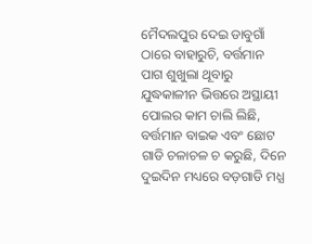ମୈଦଲପୁର ଦେଇ ଡାବୁଗାଁ ଠାରେ ବାହାରୁଚି, ବର୍ତ୍ତମାନ ପାଗ ଶୁଖୁଲା ଥୂବାରୁ ଯୁଦ୍ଧକାଳୀନ ଭିତ୍ତରେ ଅସ୍ଥାୟୀ ପୋଲର କାମ ଚାଲି ଲିଛି, ବର୍ତ୍ତମାନ ବାଇକ ଏବଂ ଛୋଟ ଗାଡି ଚଳାଚଳ ଚ କରୁଛି, ଦିନେ ଦୁଇଦିନ ମଧ୍ୟରେ ବଡ଼ଗାଡି ମଧ୍ଯ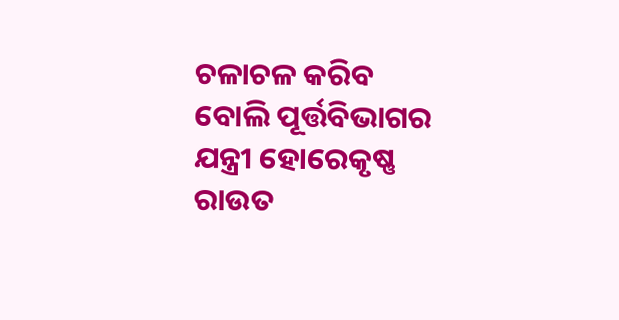ଚଳାଚଳ କରିବ ବୋଲି ପୂର୍ତ୍ତବିଭାଗର ଯନ୍ତ୍ରୀ ହୋରେକୃଷ୍ଣ ରାଉତ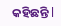କହିଛନ୍ତି l